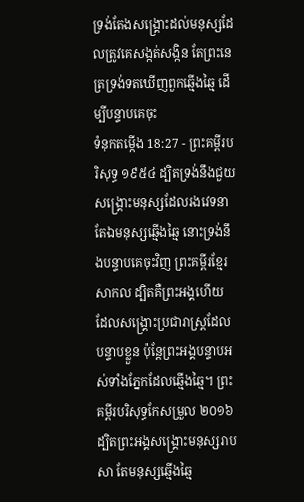ទ្រង់តែងសង្គ្រោះដល់មនុស្សដែលត្រូវគេសង្កត់សង្កិន តែព្រះនេត្រទ្រង់ទតឃើញពួកឆ្មើងឆ្មៃ ដើម្បីបន្ទាបគេចុះ
ទំនុកតម្កើង 18:27 - ព្រះគម្ពីរបរិសុទ្ធ ១៩៥៤ ដ្បិតទ្រង់នឹងជួយសង្គ្រោះមនុស្សដែលរងវេទនា តែឯមនុស្សឆ្មើងឆ្មៃ នោះទ្រង់នឹងបន្ទាបគេចុះវិញ ព្រះគម្ពីរខ្មែរសាកល ដ្បិតគឺព្រះអង្គហើយ ដែលសង្គ្រោះប្រជារាស្ត្រដែលបន្ទាបខ្លួន ប៉ុន្តែព្រះអង្គបន្ទាបអស់ទាំងភ្នែកដែលឆ្មើងឆ្មៃ។ ព្រះគម្ពីរបរិសុទ្ធកែសម្រួល ២០១៦ ដ្បិតព្រះអង្គសង្គ្រោះមនុស្សរាបសា តែមនុស្សឆ្មើងឆ្មៃ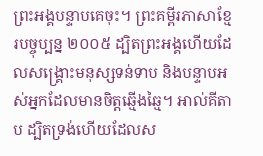ព្រះអង្គបន្ទាបគេចុះ។ ព្រះគម្ពីរភាសាខ្មែរបច្ចុប្បន្ន ២០០៥ ដ្បិតព្រះអង្គហើយដែលសង្គ្រោះមនុស្សទន់ទាប និងបន្ទាបអស់អ្នកដែលមានចិត្តឆ្មើងឆ្មៃ។ អាល់គីតាប ដ្បិតទ្រង់ហើយដែលស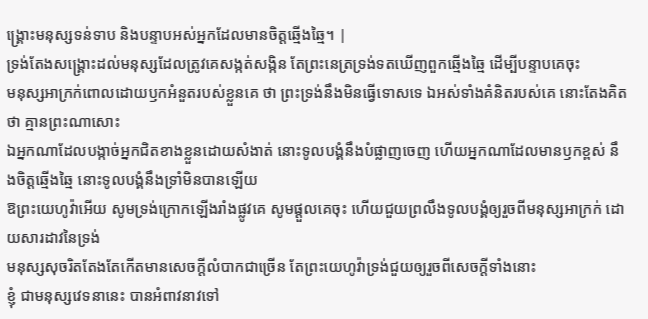ង្គ្រោះមនុស្សទន់ទាប និងបន្ទាបអស់អ្នកដែលមានចិត្តឆ្មើងឆ្មៃ។ |
ទ្រង់តែងសង្គ្រោះដល់មនុស្សដែលត្រូវគេសង្កត់សង្កិន តែព្រះនេត្រទ្រង់ទតឃើញពួកឆ្មើងឆ្មៃ ដើម្បីបន្ទាបគេចុះ
មនុស្សអាក្រក់ពោលដោយឫកអំនួតរបស់ខ្លួនគេ ថា ព្រះទ្រង់នឹងមិនធ្វើទោសទេ ឯអស់ទាំងគំនិតរបស់គេ នោះតែងគិតថា គ្មានព្រះណាសោះ
ឯអ្នកណាដែលបង្កាច់អ្នកជិតខាងខ្លួនដោយសំងាត់ នោះទូលបង្គំនឹងបំផ្លាញចេញ ហើយអ្នកណាដែលមានឫកខ្ពស់ នឹងចិត្តឆ្មើងឆ្មៃ នោះទូលបង្គំនឹងទ្រាំមិនបានឡើយ
ឱព្រះយេហូវ៉ាអើយ សូមទ្រង់ក្រោកឡើងរាំងផ្លូវគេ សូមផ្តួលគេចុះ ហើយជួយព្រលឹងទូលបង្គំឲ្យរួចពីមនុស្សអាក្រក់ ដោយសារដាវនៃទ្រង់
មនុស្សសុចរិតតែងតែកើតមានសេចក្ដីលំបាកជាច្រើន តែព្រះយេហូវ៉ាទ្រង់ជួយឲ្យរួចពីសេចក្ដីទាំងនោះ
ខ្ញុំ ជាមនុស្សវេទនានេះ បានអំពាវនាវទៅ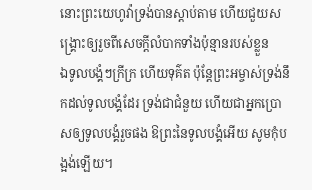នោះព្រះយេហូវ៉ាទ្រង់បានស្តាប់តាម ហើយជួយសង្គ្រោះឲ្យរួចពីសេចក្ដីលំបាកទាំងប៉ុន្មានរបស់ខ្លួន
ឯទូលបង្គំៗក្រីក្រ ហើយទុគ៌ត ប៉ុន្តែព្រះអម្ចាស់ទ្រង់នឹកដល់ទូលបង្គំដែរ ទ្រង់ជាជំនួយ ហើយជាអ្នកប្រោសឲ្យទូលបង្គំរួចផង ឱព្រះនៃទូលបង្គំអើយ សូមកុំបង្អង់ឡើយ។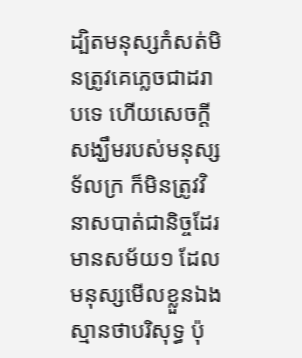ដ្បិតមនុស្សកំសត់មិនត្រូវគេភ្លេចជាដរាបទេ ហើយសេចក្ដីសង្ឃឹមរបស់មនុស្សទ័លក្រ ក៏មិនត្រូវវិនាសបាត់ជានិច្ចដែរ
មានសម័យ១ ដែលមនុស្សមើលខ្លួនឯងស្មានថាបរិសុទ្ធ ប៉ុ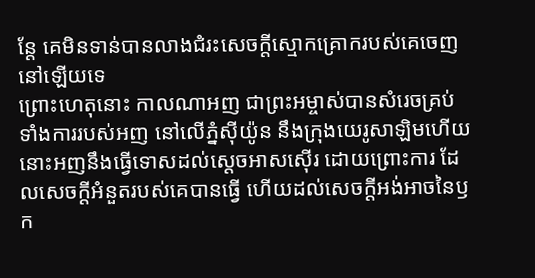ន្តែ គេមិនទាន់បានលាងជំរះសេចក្ដីស្មោកគ្រោករបស់គេចេញនៅឡើយទេ
ព្រោះហេតុនោះ កាលណាអញ ជាព្រះអម្ចាស់បានសំរេចគ្រប់ទាំងការរបស់អញ នៅលើភ្នំស៊ីយ៉ូន នឹងក្រុងយេរូសាឡិមហើយ នោះអញនឹងធ្វើទោសដល់ស្តេចអាសស៊ើរ ដោយព្រោះការ ដែលសេចក្ដីអំនួតរបស់គេបានធ្វើ ហើយដល់សេចក្ដីអង់អាចនៃឫក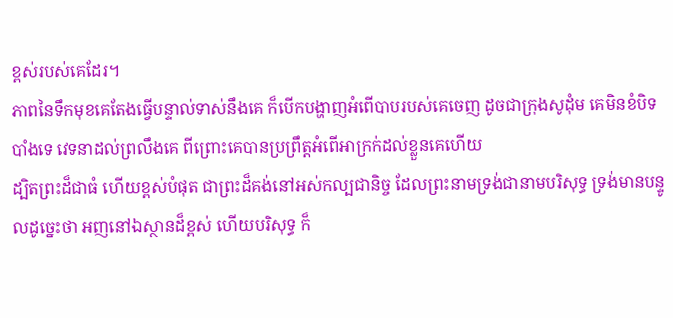ខ្ពស់របស់គេដែរ។
ភាពនៃទឹកមុខគេតែងធ្វើបន្ទាល់ទាស់នឹងគេ ក៏បើកបង្ហាញអំពើបាបរបស់គេចេញ ដូចជាក្រុងសូដុំម គេមិនខំបិទបាំងទេ វេទនាដល់ព្រលឹងគេ ពីព្រោះគេបានប្រព្រឹត្តអំពើអាក្រក់ដល់ខ្លួនគេហើយ
ដ្បិតព្រះដ៏ជាធំ ហើយខ្ពស់បំផុត ជាព្រះដ៏គង់នៅអស់កល្បជានិច្ច ដែលព្រះនាមទ្រង់ជានាមបរិសុទ្ធ ទ្រង់មានបន្ទូលដូច្នេះថា អញនៅឯស្ថានដ៏ខ្ពស់ ហើយបរិសុទ្ធ ក៏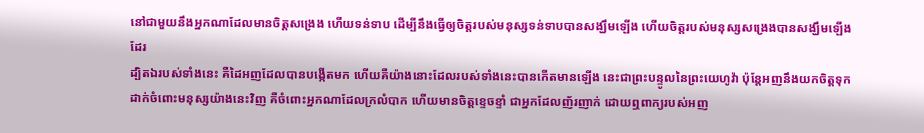នៅជាមួយនឹងអ្នកណាដែលមានចិត្តសង្រេង ហើយទន់ទាប ដើម្បីនឹងធ្វើឲ្យចិត្តរបស់មនុស្សទន់ទាបបានសង្ឃឹមឡើង ហើយចិត្តរបស់មនុស្សសង្រេងបានសង្ឃឹមឡើងដែរ
ដ្បិតឯរបស់ទាំងនេះ គឺដៃអញដែលបានបង្កើតមក ហើយគឺយ៉ាងនោះដែលរបស់ទាំងនេះបានកើតមានឡើង នេះជាព្រះបន្ទូលនៃព្រះយេហូវ៉ា ប៉ុន្តែអញនឹងយកចិត្តទុកដាក់ចំពោះមនុស្សយ៉ាងនេះវិញ គឺចំពោះអ្នកណាដែលក្រលំបាក ហើយមានចិត្តខ្ទេចខ្ទាំ ជាអ្នកដែលញ័រញាក់ ដោយឮពាក្យរបស់អញ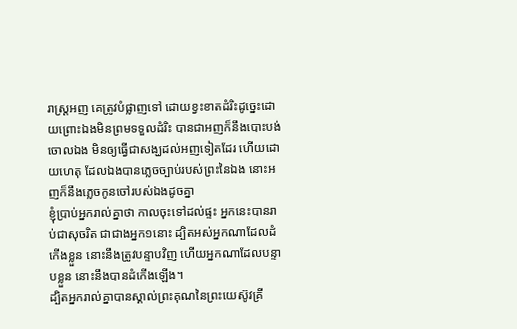រាស្ត្រអញ គេត្រូវបំផ្លាញទៅ ដោយខ្វះខាតដំរិះដូច្នេះដោយព្រោះឯងមិនព្រមទទួលដំរិះ បានជាអញក៏នឹងបោះបង់ចោលឯង មិនឲ្យធ្វើជាសង្ឃដល់អញទៀតដែរ ហើយដោយហេតុ ដែលឯងបានភ្លេចច្បាប់របស់ព្រះនៃឯង នោះអញក៏នឹងភ្លេចកូនចៅរបស់ឯងដូចគ្នា
ខ្ញុំប្រាប់អ្នករាល់គ្នាថា កាលចុះទៅដល់ផ្ទះ អ្នកនេះបានរាប់ជាសុចរិត ជាជាងអ្នក១នោះ ដ្បិតអស់អ្នកណាដែលដំកើងខ្លួន នោះនឹងត្រូវបន្ទាបវិញ ហើយអ្នកណាដែលបន្ទាបខ្លួន នោះនឹងបានដំកើងឡើង។
ដ្បិតអ្នករាល់គ្នាបានស្គាល់ព្រះគុណនៃព្រះយេស៊ូវគ្រី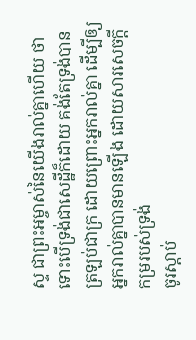ស្ទ ជាព្រះអម្ចាស់នៃយើងរាល់គ្នាហើយ ថាទោះបើទ្រង់ជាសេដ្ឋីក៏ដោយ គង់តែទ្រង់បានត្រឡប់ជាក្រ ដោយព្រោះអ្នករាល់គ្នា ដើម្បីឲ្យអ្នករាល់គ្នាបានមានឡើង ដោយសារសេចក្ដីកម្ររបស់ទ្រង់
ចូរស្តាប់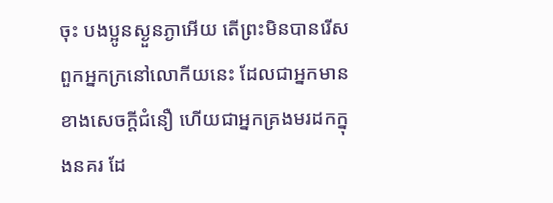ចុះ បងប្អូនស្ងួនភ្ងាអើយ តើព្រះមិនបានរើសពួកអ្នកក្រនៅលោកីយនេះ ដែលជាអ្នកមានខាងសេចក្ដីជំនឿ ហើយជាអ្នកគ្រងមរដកក្នុងនគរ ដែ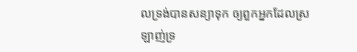លទ្រង់បានសន្យាទុក ឲ្យពួកអ្នកដែលស្រឡាញ់ទ្រ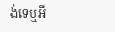ង់ទេឬអី